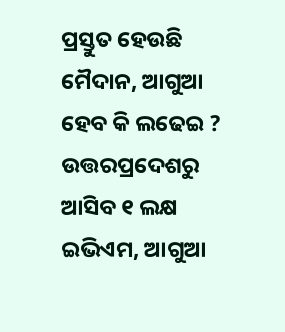ପ୍ରସ୍ତୁତ ହେଉଛି ମୈଦାନ, ଆଗୁଆ ହେବ କି ଲଢେଇ ? ଉତ୍ତରପ୍ରଦେଶରୁ ଆସିବ ୧ ଲକ୍ଷ ଇଭିଏମ, ଆଗୁଆ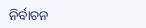ନିର୍ବାଚନ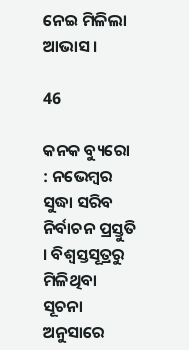ନେଇ ମିଳିଲା ଆଭାସ ।

46

କନକ ବ୍ୟୁରୋ : ନଭେମ୍ବର ସୁଦ୍ଧା ସରିବ ନିର୍ବାଚନ ପ୍ରସ୍ତୁତି । ବିଶ୍ୱସ୍ତସୂତ୍ରରୁ ମିଳିଥିବା ସୂଚନା ଅନୁସାରେ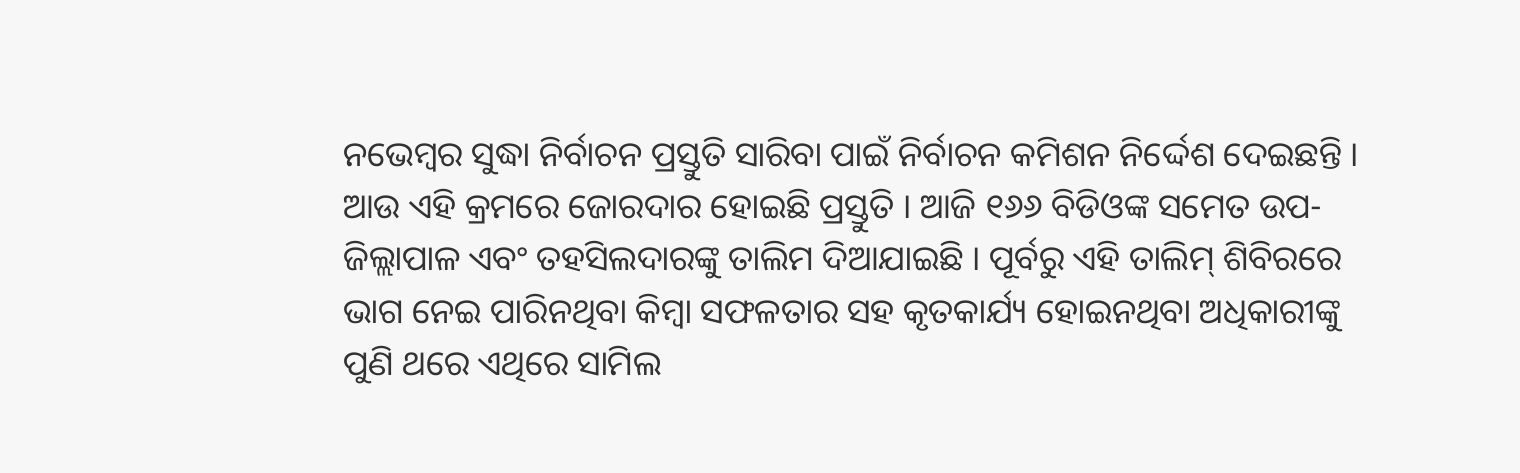ନଭେମ୍ବର ସୁଦ୍ଧା ନିର୍ବାଚନ ପ୍ରସ୍ତୁତି ସାରିବା ପାଇଁ ନିର୍ବାଚନ କମିଶନ ନିର୍ଦ୍ଦେଶ ଦେଇଛନ୍ତି । ଆଉ ଏହି କ୍ରମରେ ଜୋରଦାର ହୋଇଛି ପ୍ରସ୍ତୁତି । ଆଜି ୧୬୬ ବିଡିଓଙ୍କ ସମେତ ଉପ-ଜିଲ୍ଲାପାଳ ଏବଂ ତହସିଲଦାରଙ୍କୁ ତାଲିମ ଦିଆଯାଇଛି । ପୂର୍ବରୁ ଏହି ତାଲିମ୍ ଶିବିରରେ ଭାଗ ନେଇ ପାରିନଥିବା କିମ୍ବା ସଫଳତାର ସହ କୃତକାର୍ଯ୍ୟ ହୋଇନଥିବା ଅଧିକାରୀଙ୍କୁ ପୁଣି ଥରେ ଏଥିରେ ସାମିଲ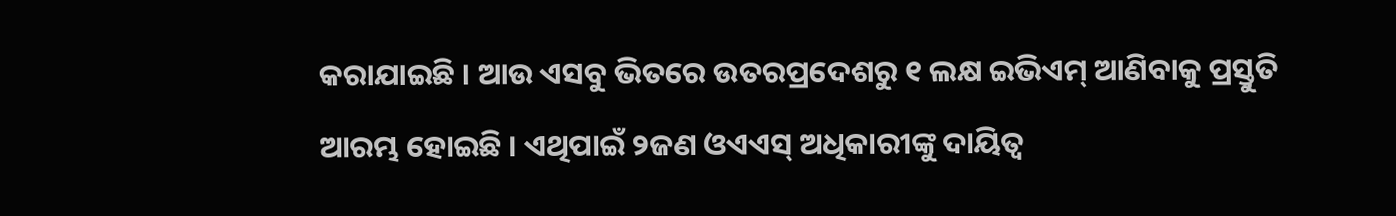କରାଯାଇଛି । ଆଉ ଏସବୁ ଭିତରେ ଉତରପ୍ରଦେଶରୁ ୧ ଲକ୍ଷ ଇଭିଏମ୍ ଆଣିବାକୁ ପ୍ରସ୍ତୁତି ଆରମ୍ଭ ହୋଇଛି । ଏଥିପାଇଁ ୨ଜଣ ଓଏଏସ୍ ଅଧିକାରୀଙ୍କୁ ଦାୟିତ୍ୱ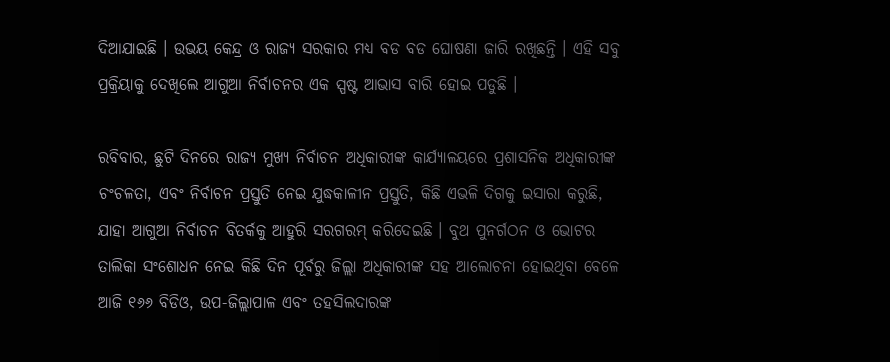ଦିଆଯାଇଛି । ଉଭୟ କେନ୍ଦ୍ର ଓ ରାଜ୍ୟ ସରକାର ମଧ୍ୟ ବଡ ବଡ ଘୋଷଣା ଜାରି ରଖିଛନ୍ତି । ଏହି ସବୁ ପ୍ରକ୍ରିୟାକୁ ଦେଖିଲେ ଆଗୁଆ ନିର୍ବାଚନର ଏକ ସ୍ପଷ୍ଟ ଆଭାସ ବାରି ହୋଇ ପଡୁଛି ।

ରବିବାର, ଛୁଟି ଦିନରେ ରାଜ୍ୟ ମୁଖ୍ୟ ନିର୍ବାଚନ ଅଧିକାରୀଙ୍କ କାର୍ଯ୍ୟାଳୟରେ ପ୍ରଶାସନିକ ଅଧିକାରୀଙ୍କ ଚଂଚଳତା, ଏବଂ ନିର୍ବାଚନ ପ୍ରସ୍ତୁତି ନେଇ ଯୁଦ୍ଧକାଳୀନ ପ୍ରସ୍ତୁତି, କିଛି ଏଭଳି ଦିଗକୁ ଇସାରା କରୁଛି, ଯାହା ଆଗୁଆ ନିର୍ବାଚନ ବିତର୍କକୁ ଆହୁରି ସରଗରମ୍ କରିଦେଇଛି । ବୁଥ ପୁନର୍ଗଠନ ଓ ଭୋଟର ତାଲିକା ସଂଶୋଧନ ନେଇ କିଛି ଦିନ ପୂର୍ବରୁ ଜିଲ୍ଲା ଅଧିକାରୀଙ୍କ ସହ ଆଲୋଚନା ହୋଇଥିବା ବେଳେ ଆଜି ୧୬୬ ବିଡିଓ, ଉପ-ଜିଲ୍ଲାପାଳ ଏବଂ ତହସିଲଦାରଙ୍କ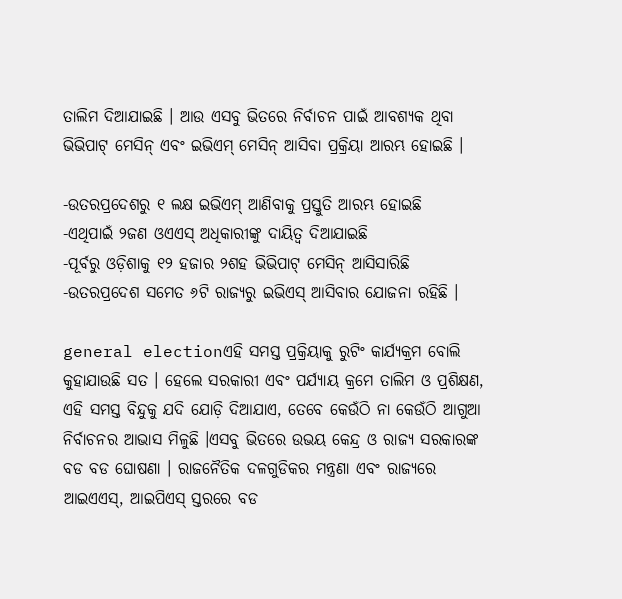ତାଲିମ ଦିଆଯାଇଛି । ଆଉ ଏସବୁ ଭିତରେ ନିର୍ବାଚନ ପାଇଁ ଆବଶ୍ୟକ ଥିବା ଭିଭିପାଟ୍ ମେସିନ୍ ଏବଂ ଇଭିଏମ୍ ମେସିନ୍ ଆସିବା ପ୍ରକ୍ରିୟା ଆରମ୍ଭ ହୋଇଛି ।

-ଉତରପ୍ରଦେଶରୁ ୧ ଲକ୍ଷ ଇଭିଏମ୍ ଆଣିବାକୁ ପ୍ରସ୍ତୁତି ଆରମ୍ଭ ହୋଇଛି
-ଏଥିପାଇଁ ୨ଜଣ ଓଏଏସ୍ ଅଧିକାରୀଙ୍କୁ ଦାୟିତ୍ୱ ଦିଆଯାଇଛି
-ପୂର୍ବରୁ ଓଡ଼ିଶାକୁ ୧୨ ହଜାର ୨ଶହ ଭିଭିପାଟ୍ ମେସିନ୍ ଆସିସାରିଛି
-ଉତରପ୍ରଦେଶ ସମେତ ୬ଟି ରାଜ୍ୟରୁ ଇଭିଏସ୍ ଆସିବାର ଯୋଜନା ରହିଛି ।

general electionଏହି ସମସ୍ତ ପ୍ରକ୍ରିୟାକୁ ରୁଟିଂ କାର୍ଯ୍ୟକ୍ରମ ବୋଲି କୁହାଯାଉଛି ସତ । ହେଲେ ସରକାରୀ ଏବଂ ପର୍ଯ୍ୟାୟ କ୍ରମେ ତାଲିମ ଓ ପ୍ରଶିକ୍ଷଣ, ଏହି ସମସ୍ତ ବିନ୍ଦୁକୁ ଯଦି ଯୋଡ଼ି ଦିଆଯାଏ, ତେବେ କେଉଁଠି ନା କେଉଁଠି ଆଗୁଆ ନିର୍ବାଚନର ଆଭାସ ମିଳୁଛି ।ଏସବୁ ଭିତରେ ଉଭୟ କେନ୍ଦ୍ର ଓ ରାଜ୍ୟ ସରକାରଙ୍କ ବଡ ବଡ ଘୋଷଣା । ରାଜନୈତିକ ଦଳଗୁଡିକର ମନ୍ତ୍ରଣା ଏବଂ ରାଜ୍ୟରେ ଆଇଏଏସ୍, ଆଇପିଏସ୍ ସ୍ତରରେ ବଡ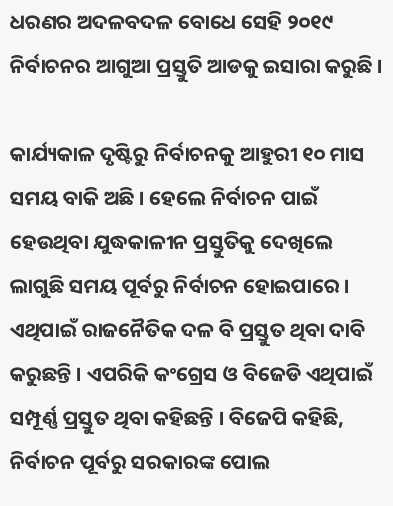ଧରଣର ଅଦଳବଦଳ ବୋଧେ ସେହି ୨୦୧୯ ନିର୍ବାଚନର ଆଗୁଆ ପ୍ରସ୍ତୁତି ଆଡକୁ ଇସାରା କରୁଛି ।

କାର୍ଯ୍ୟକାଳ ଦୃଷ୍ଟିରୁ ନିର୍ବାଚନକୁ ଆହୁରୀ ୧୦ ମାସ ସମୟ ବାକି ଅଛି । ହେଲେ ନିର୍ବାଚନ ପାଇଁ ହେଉଥିବା ଯୁଦ୍ଧକାଳୀନ ପ୍ରସ୍ତୁତିକୁ ଦେଖିଲେ ଲାଗୁଛି ସମୟ ପୂର୍ବରୁ ନିର୍ବାଚନ ହୋଇପାରେ । ଏଥିପାଇଁ ରାଜନୈତିକ ଦଳ ବି ପ୍ରସ୍ତୁତ ଥିବା ଦାବି କରୁଛନ୍ତି । ଏପରିକି କଂଗ୍ରେସ ଓ ବିଜେଡି ଏଥିପାଇଁ ସମ୍ପୂର୍ଣ୍ଣ ପ୍ରସ୍ତୁତ ଥିବା କହିଛନ୍ତି । ବିଜେପି କହିଛି, ନିର୍ବାଚନ ପୂର୍ବରୁ ସରକାରଙ୍କ ପୋଲ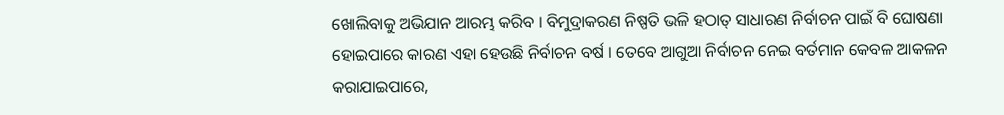ଖୋଲିବାକୁ ଅଭିଯାନ ଆରମ୍ଭ କରିବ । ବିମୁଦ୍ରାକରଣ ନିଷ୍ପତି ଭଳି ହଠାତ୍ ସାଧାରଣ ନିର୍ବାଚନ ପାଇଁ ବି ଘୋଷଣା ହୋଇପାରେ କାରଣ ଏହା ହେଉଛି ନିର୍ବାଚନ ବର୍ଷ । ତେବେ ଆଗୁଆ ନିର୍ବାଚନ ନେଇ ବର୍ତମାନ କେବଳ ଆକଳନ କରାଯାଇପାରେ,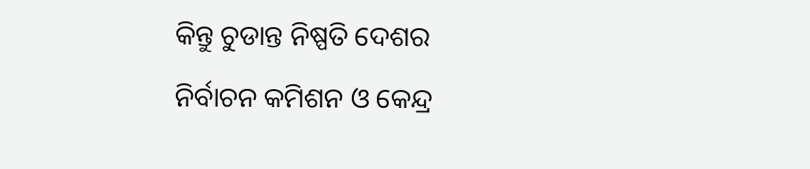କିନ୍ତୁ ଚୁଡାନ୍ତ ନିଷ୍ପତି ଦେଶର ନିର୍ବାଚନ କମିଶନ ଓ କେନ୍ଦ୍ର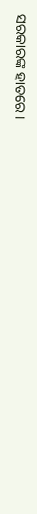ସରକାରଙ୍କ ହାତରେ ।